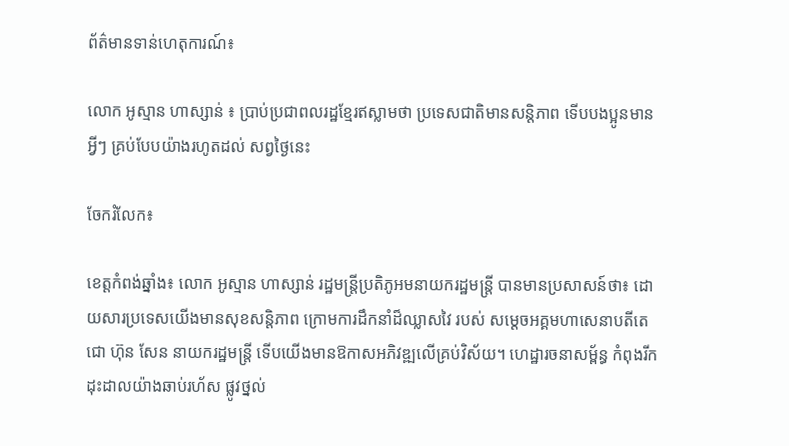ព័ត៌មានទាន់ហេតុការណ៍៖

លោក អូស្មាន ហាស្សាន់ ៖ ប្រាប់ប្រជាពលរដ្ឋខ្មែរឥស្លាមថា ប្រទេសជាតិមានសន្តិភាព ទើបបងប្អូនមានអ្វីៗ គ្រប់បែបយ៉ាងរហូតដល់ សព្វថ្ងៃនេះ

ចែករំលែក៖

ខេត្តកំពង់ឆ្នាំង៖ លោក អូស្មាន ហាស្សាន់ រដ្ឋមន្ត្រីប្រតិភូអមនាយករដ្ឋមន្ត្រី បានមានប្រសាសន៍ថា៖ ដោយសារប្រទេសយើងមានសុខសន្តិភាព ក្រោមការដឹកនាំដ៏ឈ្លាសវៃ របស់ សម្តេចអគ្គមហាសេនាបតីតេជោ ហ៊ុន សែន នាយករដ្ឋមន្ត្រី ទើបយើងមានឱកាសអភិវឌ្ឍលើគ្រប់វិស័យ។ ហេដ្ឋារចនាសម្ព័ន្ធ កំពុងរីក ដុះដាលយ៉ាងឆាប់រហ័ស ផ្លូវថ្នល់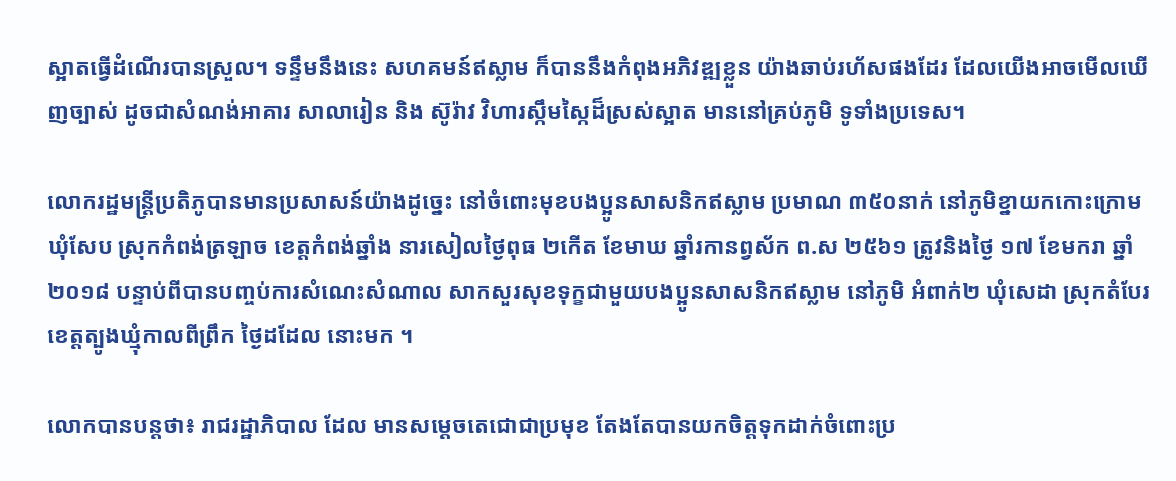ស្អាតធ្វើដំណើរបានស្រួល។ ទន្ទឹមនឹងនេះ សហគមន៍ឥស្លាម ក៏បាននឹងកំពុងអភិវឌ្ឍខ្លួន យ៉ាងឆាប់រហ័សផងដែរ ដែលយើងអាចមើលឃើញច្បាស់ ដូចជាសំណង់អាគារ សាលារៀន និង ស៊ូរ៉ាវ វិហារស្កឹមស្កៃដ៏ស្រស់ស្អាត មាននៅគ្រប់ភូមិ ទូទាំងប្រទេស។

លោករដ្ឋមន្រ្តីប្រតិភូបានមានប្រសាសន៍យ៉ាងដូច្នេះ នៅចំពោះមុខបងប្អូនសាសនិកឥស្លាម ប្រមាណ ៣៥០នាក់ នៅភូមិខ្នាយកកោះក្រោម ឃុំសែប ស្រុកកំពង់ត្រឡាច ខេត្តកំពង់ឆ្នាំង នារសៀលថ្ងៃពុធ ២កើត ខែមាឃ ឆ្នាំរកានព្វស័ក ព.ស ២៥៦១ ត្រូវនិងថ្ងៃ ១៧ ខែមករា ឆ្នាំ២០១៨ បន្ទាប់ពីបានបញ្ចប់ការសំណេះសំណាល សាកសួរសុខទុក្ខជាមួយបងប្អូនសាសនិកឥស្លាម នៅភូមិ អំពាក់២ ឃុំសេដា ស្រុកតំបែរ ខេត្តត្បូងឃ្មុំកាលពីព្រឹក ថ្ងៃដដែល នោះមក ។

លោកបានបន្តថា៖ រាជរដ្ឋាភិបាល ដែល មានសម្តេចតេជោជាប្រមុខ តែងតែបានយកចិត្តទុកដាក់ចំពោះប្រ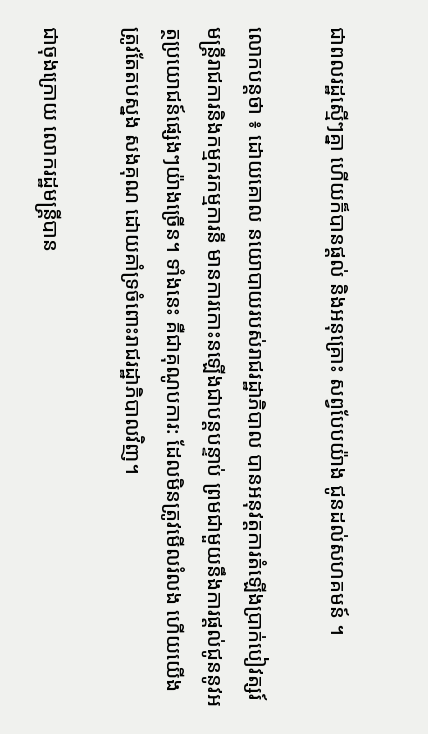ជាពលរដ្ឋស្មើៗគ្នា ហើយក៏បានផ្តល់ និងអនុគ្រោះ សព្វបែបយ៉ាង ជូនដល់សហគមន៍ ។

លោកបន្តថា ៖ ដោយគោល នយោបាយរបស់រាជរដ្ឋាភិបាល បានអនុវត្តការតំឡើងប្រាក់បៀវត្សរ៍មន្ត្រីរាជការនិងកម្មករកម្មការនី មានការកោះនឡើងជាបន្តបន្ទាប់ ព្រមជាមួយនឹងការផ្តល់ជូននូវអត្ថប្រយោជន៍ផ្សេងៗយ៉ាងច្រើន។ ទាំងនេះ គឺជាគុណូបការ: ដែលមិនត្រូវមើលរំលង ហើយយើងត្រូវតែតបស្នង សងគុណ ដោយគាំទ្រចំពោះរាជរដ្ឋាភិបាលវិញ។

ជាចុងក្រោយ លោករដ្ឋមន្ត្រីបាន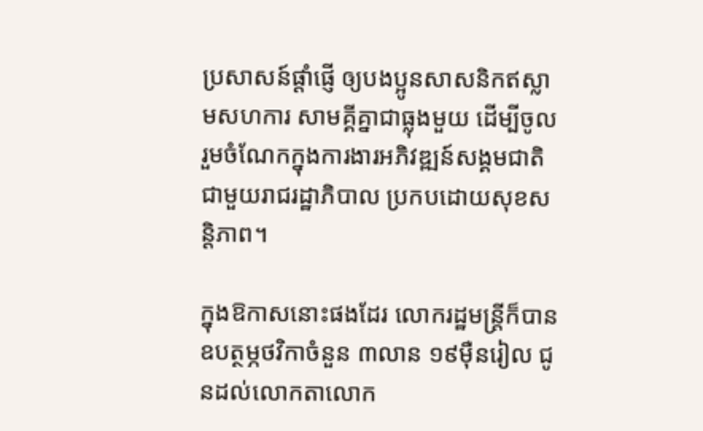ប្រសាសន៍ផ្តាំផ្ញើ ឲ្យបងប្អូនសាសនិកឥស្លាមសហការ សាមគ្គីគ្នាជាធ្លុងមួយ ដើម្បីចូលរួមចំណែកក្នុងការងារអភិវឌ្ឍន៍សង្គមជាតិជាមួយរាជរដ្ឋាភិបាល ប្រកបដោយសុខសន្តិភាព។

ក្នុងឱកាសនោះផងដែរ លោករដ្ឋមន្ត្រីក៏បានឧបត្ថម្ភថវិកាចំនួន ៣លាន ១៩ម៉ឺនរៀល ជូនដល់លោកតាលោក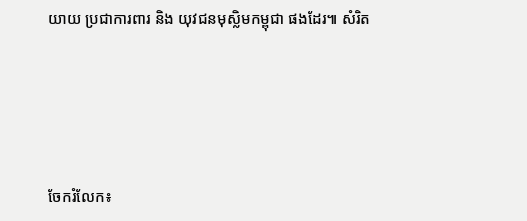យាយ ប្រជាការពារ និង យុវជនមុស្លិមកម្ពុជា ផងដែរ៕ សំរិត






ចែករំលែក៖